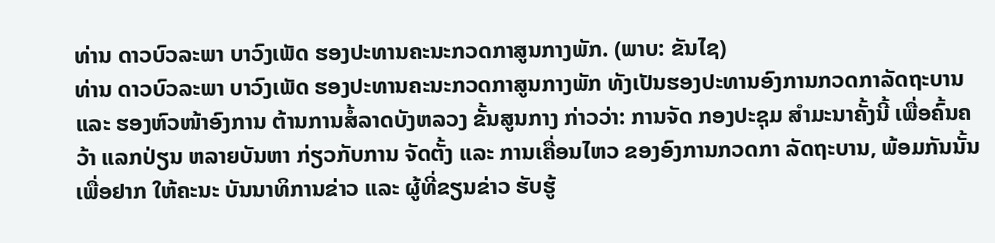ທ່ານ ດາວບົວລະພາ ບາວົງເພັດ ຮອງປະທານຄະນະກວດກາສູນກາງພັກ. (ພາບ: ຂັນໄຊ)
ທ່ານ ດາວບົວລະພາ ບາວົງເພັດ ຮອງປະທານຄະນະກວດກາສູນກາງພັກ ທັງເປັນຮອງປະທານອົງການກວດກາລັດຖະບານ ແລະ ຮອງຫົວໜ້າອົງການ ຕ້ານການສໍ້ລາດບັງຫລວງ ຂັ້ນສູນກາງ ກ່າວວ່າ: ການຈັດ ກອງປະຊຸມ ສຳມະນາຄັ້ງນີ້ ເພື່ອຄົ້ນຄວ້າ ແລກປ່ຽນ ຫລາຍບັນຫາ ກ່ຽວກັບການ ຈັດຕັ້ງ ແລະ ການເຄື່ອນໄຫວ ຂອງອົງການກວດກາ ລັດຖະບານ, ພ້ອມກັນນັ້ນ ເພື່ອຢາກ ໃຫ້ຄະນະ ບັນນາທິການຂ່າວ ແລະ ຜູ້ທີ່ຂຽນຂ່າວ ຮັບຮູ້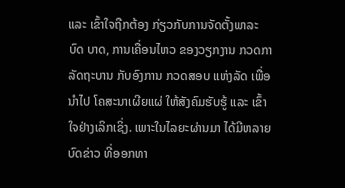ແລະ ເຂົ້າໃຈຖືກຕ້ອງ ກ່ຽວກັບການຈັດຕັ້ງພາລະບົດ ບາດ, ການເຄື່ອນໄຫວ ຂອງວຽກງານ ກວດກາລັດຖະບານ ກັບອົງການ ກວດສອບ ແຫ່ງລັດ ເພື່ອນຳໄປ ໂຄສະນາເຜີຍແຜ່ ໃຫ້ສັງຄົມຮັບຮູ້ ແລະ ເຂົ້າໃຈຢ່າງເລິກເຊິ່ງ. ເພາະໃນໄລຍະຜ່ານມາ ໄດ້ມີຫລາຍບົດຂ່າວ ທີ່ອອກທາ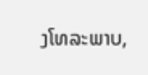ງໂທລະພາບ,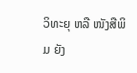ວິທະຍຸ ຫລື ໜັງສືພິມ ຍັງ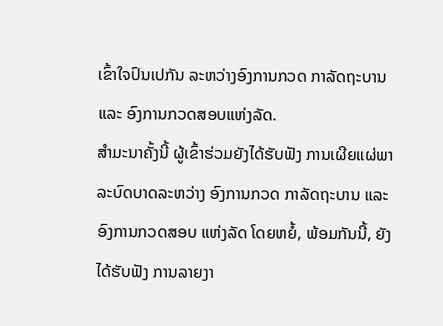ເຂົ້າໃຈປົນເປກັນ ລະຫວ່າງອົງການກວດ ກາລັດຖະບານ ແລະ ອົງການກວດສອບແຫ່ງລັດ.
ສຳມະນາຄັ້ງນີ້ ຜູ້ເຂົ້າຮ່ວມຍັງໄດ້ຮັບຟັງ ການເຜີຍແຜ່ພາລະບົດບາດລະຫວ່າງ ອົງການກວດ ກາລັດຖະບານ ແລະ ອົງການກວດສອບ ແຫ່ງລັດ ໂດຍຫຍໍ້, ພ້ອມກັນນີ້, ຍັງໄດ້ຮັບຟັງ ການລາຍງາ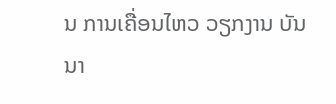ນ ການເຄື່ອນໄຫວ ວຽກງານ ບັນນາ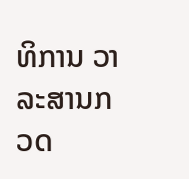ທິການ ວາລະສານກວດ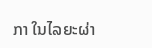ກາ ໃນໄລຍະຜ່າ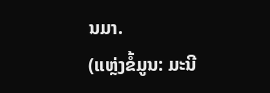ນມາ.
(ແຫຼ່ງຂໍ້ມູນ: ມະນີ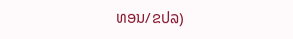ທອນ/ຂປລ)